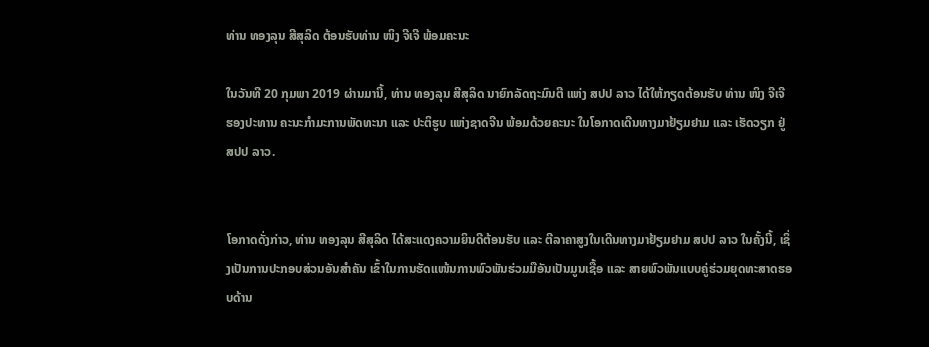ທ່ານ ທອງລຸນ ສີສຸລິດ ຕ້ອນຮັບທ່ານ ໜິງ ຈີເຈີ ພ້ອມຄະນະ

ໃນວັນທີ 20 ກຸມພາ 2019 ຜ່ານມານີ້, ທ່ານ ທອງລຸນ ສີສຸລິດ ນາຍົກລັດຖະມົນຕີ ແຫ່ງ ສປປ ລາວ ໄດ້ໃຫ້ກຽດຕ້ອນຮັບ ທ່ານ ໜິງ ຈີເຈີ ຮອງປະທານ ຄະນະກຳມະການພັດທະນາ ແລະ ປະຕິຮູບ ແຫ່ງຊາດຈີນ ພ້ອມດ້ວຍຄະນະ ໃນໂອກາດເດີນທາງມາຢ້ຽມຢາມ ແລະ ເຮັດວຽກ ຢູ່ ສປປ ລາວ.


ໂອກາດດັ່ງກ່າວ, ທ່ານ ທອງລຸນ ສີສຸລິດ ໄດ້ສະແດງຄວາມຍິນດີຕ້ອນຮັບ ແລະ ຕີລາຄາສູງໃນເດີນທາງມາຢ້ຽມຢາມ ສປປ ລາວ ໃນຄັ້ງນີ້, ເຊິ່ງເປັນການປະກອບສ່ວນອັນສຳຄັນ ເຂົ້າໃນການຮັດແໜ້ນການພົວພັນຮ່ວມມືອັນເປັນມູນເຊື້ອ ແລະ ສາຍພົວພັນແບບຄູ່ຮ່ວມຍຸດທະສາດຮອບດ້ານ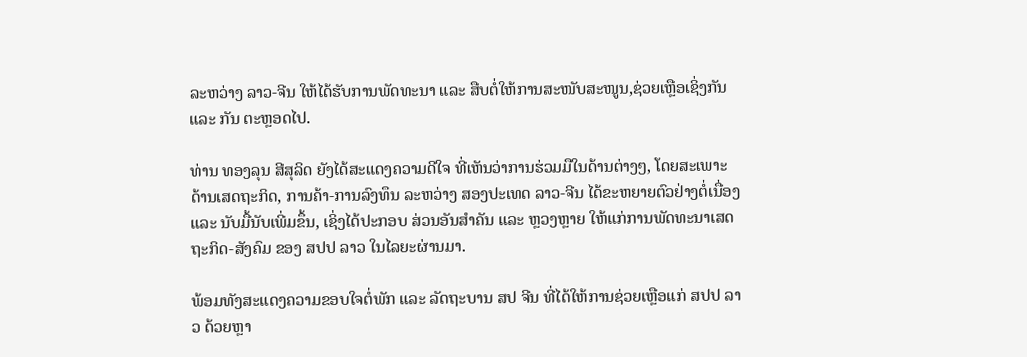ລະຫວ່າງ ລາວ-ຈີນ ໃຫ້ໄດ້ຮັບການພັດທະນາ ແລະ ສືບຕໍ່ໃຫ້ການສະໜັບສະໜູນ,ຊ່ວຍເຫຼືອເຊິ່ງກັນ ແລະ ກັນ ຕະຫຼອດໄປ.

ທ່ານ ທອງລຸນ ສີສຸລິດ ຍັງໄດ້ສະແດງຄວາມດີໃຈ ທີ່ເຫັນວ່າການຮ່ວມມືໃນດ້ານຕ່າງໆ, ໂດຍສະເພາະດ້ານເສດຖະກິດ, ການຄ້າ-ການລົງທຶນ ລະຫວ່າງ ສອງປະເທດ ລາວ-ຈີນ ໄດ້ຂະຫຍາຍຕົວຢ່າງຕໍ່ເນື່ອງ ແລະ ນັບມື້ນັບເພີ່ມຂຶ້ນ, ເຊິ່ງໄດ້ປະກອບ ສ່ວນອັນສໍາຄັນ ແລະ ຫຼວງຫຼາຍ ໃຫ້ແກ່ການພັດທະນາເສດຖະກິດ-ສັງຄົມ ຂອງ ສປປ ລາວ ໃນໄລຍະຜ່ານມາ.

ພ້ອມທັງສະແດງຄວາມຂອບໃຈຕໍ່ພັກ ແລະ ລັດຖະບານ ສປ ຈີນ ທີ່ໄດ້ໃຫ້ການຊ່ວຍເຫຼືອແກ່ ສປປ ລາວ ດ້ວຍຫຼາ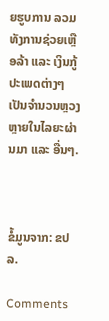ຍຮູບການ ລວມທັງການຊ່ວຍເຫຼືອລ້າ ແລະ ເງິນກູ້ ປະເພດຕ່າງໆ ເປັນຈໍານວນຫຼວງຫຼາຍໃນໄລຍະຜ່ານມາ ແລະ ອື່ນໆ.



ຂໍ້ມູນຈາກ: ຂປລ.

Comments